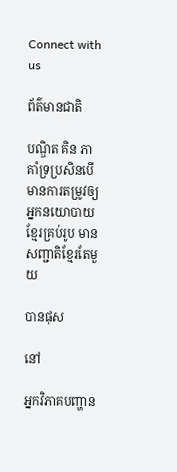Connect with us

ព័ត៌មានជាតិ

បណ្ឌិត គិន ភា គាំទ្រប្រសិនបើមានការតម្រូវឲ្យអ្នកនយោបាយខ្មែរគ្រប់រូប មានសញ្ជាតិខ្មែរតែមួយ

បានផុស

នៅ

អ្នកវិភាគបញ្ហាន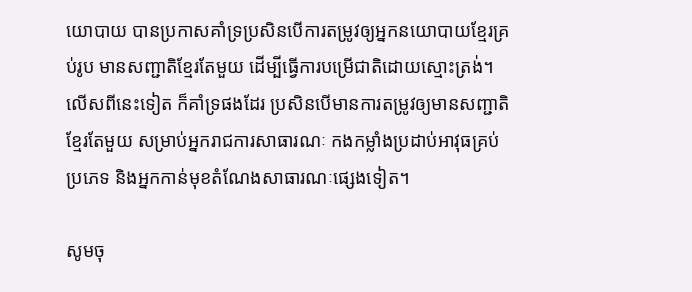យោបាយ បានប្រកាសគាំទ្រប្រសិនបើការតម្រូវឲ្យអ្នកនយោបាយខ្មែរគ្រប់រូប មានសញ្ជាតិខ្មែរតែមួយ ដើម្បីធ្វើការបម្រើជាតិដោយស្មោះត្រង់។ លើសពីនេះទៀត ក៏គាំទ្រផងដែរ ប្រសិនបើមានការតម្រូវឲ្យមានសញ្ជាតិខ្មែរតែមួយ សម្រាប់អ្នករាជការសាធារណៈ កងកម្លាំងប្រដាប់អាវុធគ្រប់ប្រភេទ និងអ្នកកាន់មុខតំណែងសាធារណៈផ្សេងទៀត។

សូមចុ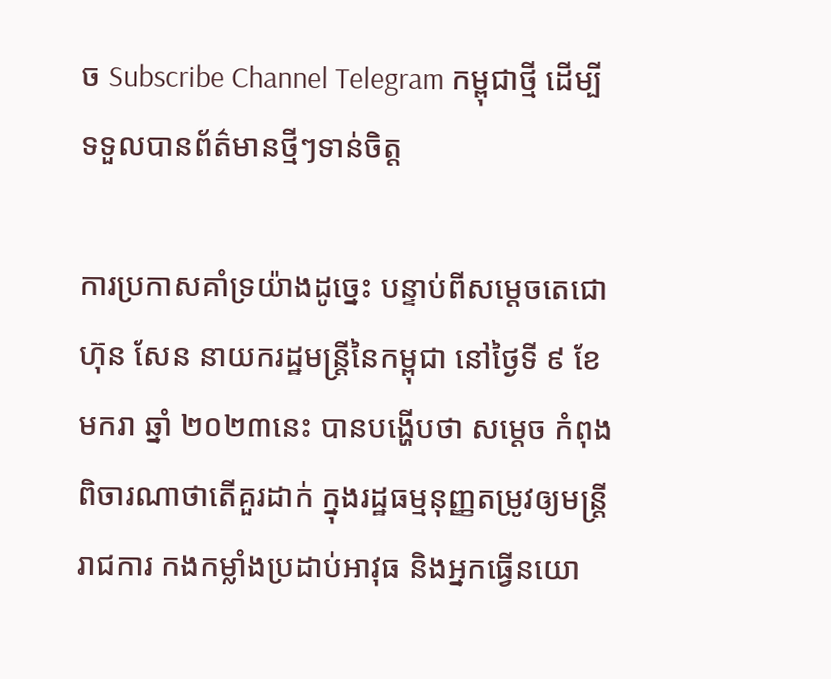ច Subscribe Channel Telegram កម្ពុជាថ្មី ដើម្បីទទួលបានព័ត៌មានថ្មីៗទាន់ចិត្ត

ការប្រកាសគាំទ្រយ៉ាងដូច្នេះ បន្ទាប់ពីសម្ដេចតេជោ ហ៊ុន សែន នាយករដ្ឋមន្ត្រីនៃកម្ពុជា នៅថ្ងៃទី ៩ ខែមករា ឆ្នាំ ២០២៣នេះ បានបង្ហើបថា សម្ដេច កំពុងពិចារណាថាតើគួរដាក់ ក្នុងរដ្ឋធម្មនុញ្ញតម្រូវឲ្យមន្ត្រីរាជការ កងកម្លាំងប្រដាប់អាវុធ និងអ្នកធ្វើនយោ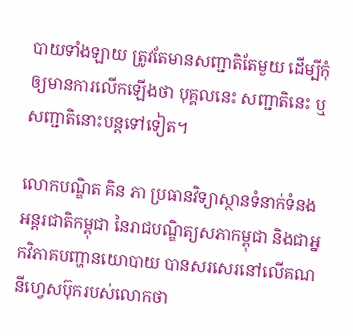បាយទាំងឡាយ ត្រូវតែមានសញ្ជាតិតែមួយ ដើម្បីកុំឲ្យមានការលើកឡើងថា បុគ្គលនេះ សញ្ជាតិនេះ ឬសញ្ជាតិនោះបន្តទៅទៀត។

លោកបណ្ឌិត គិន ភា ប្រធានវិទ្យាស្ថានទំនាក់ទំនងអន្តរជាតិកម្ពុជា នៃរាជបណ្ឌិត្យសភាកម្ពុជា និងជាអ្នកវិភាគបញ្ហានយោបាយ បានសរសេរនៅលើគណនីហ្វេសប៊ុករបស់លោកថា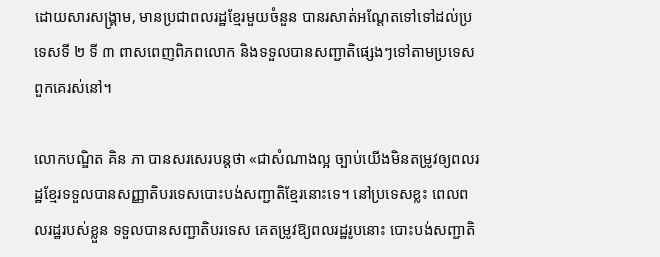ដោយសារសង្គ្រាម, មានប្រជាពលរដ្ឋខ្មែរមួយចំនួន បានរសាត់អណ្តែតទៅទៅដល់ប្រទេសទី ២ ទី ៣ ពាសពេញពិភពលោក និងទទួលបានសញ្ជាតិផ្សេងៗទៅតាមប្រទេសពួកគេរស់នៅ។

លោកបណ្ឌិត គិន ភា បានសរសេរបន្តថា «ជាសំណាងល្អ ច្បាប់យើងមិនតម្រូវឲ្យពលរដ្ឋខ្មែរទទួលបានសញ្ញាតិបរទេសបោះបង់សញ្ជាតិខ្មែរនោះទេ។ នៅប្រទេសខ្លះ ពេលពលរដ្ឋរបស់ខ្លួន ទទួលបានសញ្ជាតិបរទេស គេតម្រូវឱ្យពលរដ្ឋរូបនោះ បោះបង់សញ្ជាតិ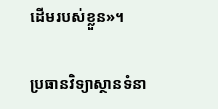ដើមរបស់ខ្លួន»។

ប្រធានវិទ្យាស្ថានទំនា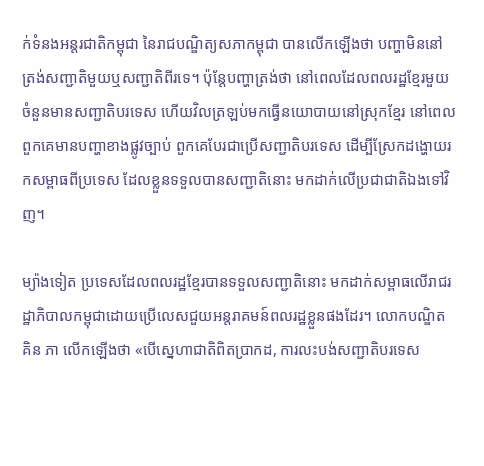ក់ទំនងអន្តរជាតិកម្ពុជា នៃរាជបណ្ឌិត្យសភាកម្ពុជា បានលើកឡើងថា បញ្ហាមិននៅត្រង់សញ្ជាតិមួយឬសញ្ជាតិពីរទេ។ ប៉ុន្តែបញ្ហាត្រង់ថា នៅពេលដែលពលរដ្ឋខ្មែរមួយចំនួនមានសញ្ជាតិបរទេស ហើយវិលត្រឡប់មកធ្វើនយោបាយនៅស្រុកខ្មែរ នៅពេលពួកគេមានបញ្ហាខាងផ្លូវច្បាប់ ពួកគេបែរជាប្រើសញ្ជាតិបរទេស ដើម្បីស្រែកដង្ហោយរកសម្ពាធពីប្រទេស ដែលខ្លួនទទួលបានសញ្ជាតិនោះ មកដាក់លើប្រជាជាតិឯងទៅវិញ។

ម្យ៉ាងទៀត ប្រទេសដែលពលរដ្ឋខ្មែរបានទទួលសញ្ជាតិនោះ មកដាក់សម្ពាធលើរាជរដ្ឋាភិបាលកម្ពុជាដោយប្រើលេសជួយអន្តរាគមន៍ពលរដ្ឋខ្លួនផងដែរ។ លោកបណ្ឌិត គិន ភា លើកឡើងថា «បើស្នេហាជាតិពិតប្រាកដ, ការលះបង់សញ្ជាតិបរទេស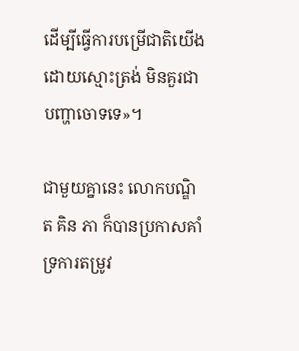ដើម្បីធ្វើការបម្រើជាតិយើងដោយស្មោះត្រង់ មិនគួរជាបញ្ហាចោទទេ»។

ជាមួយគ្នានេះ លោកបណ្ឌិត គិន ភា ក៏បានប្រកាសគាំទ្រការតម្រូវ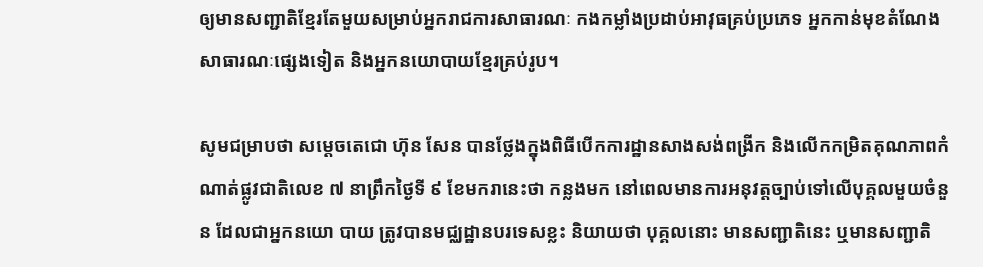ឲ្យមានសញ្ជាតិខ្មែរតែមួយសម្រាប់អ្នករាជការសាធារណៈ កងកម្លាំងប្រដាប់អាវុធគ្រប់ប្រភេទ អ្នកកាន់មុខតំណែងសាធារណៈផ្សេងទៀត និងអ្នកនយោបាយខ្មែរគ្រប់រូប។

សូមជម្រាបថា សម្ដេចតេជោ ហ៊ុន សែន បានថ្លែងក្នុងពិធីបើកការដ្ឋានសាងសង់ពង្រីក និងលើកកម្រិតគុណភាពកំណាត់ផ្លូវជាតិលេខ ៧ នាព្រឹកថ្ងៃទី ៩ ខែមករានេះថា កន្លងមក នៅពេលមានការអនុវត្តច្បាប់ទៅលើបុគ្គលមួយចំនួន ដែលជាអ្នកនយោ បាយ ត្រូវបានមជ្ឈដ្ឋានបរទេសខ្លះ និយាយថា បុគ្គលនោះ មានសញ្ជាតិនេះ ឬមានសញ្ជាតិ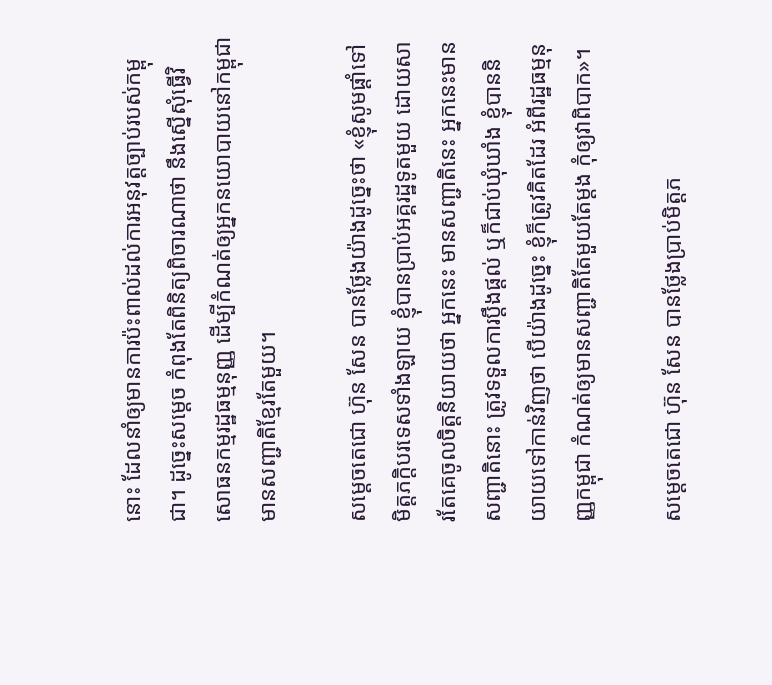នោះ ដែលនាំឲ្យមានការប៉ះពាល់ដល់ការអនុវត្តច្បាប់របស់កម្ពុជា។ ដូច្នេះសម្ដេច កំពុងតែពិនិត្យពិចារណាថា នឹងស្នើសុំធ្វើវិសោធនកម្មរដ្ឋធម្មនុញ្ញ ដើម្បីកំណត់ឲ្យអ្នកនយោបាយនៅកម្ពុជា មានសញ្ជាតិខ្មែរតែមួយ។

សម្ដេចតេជោ ហ៊ុន សែន បានថ្លែងយ៉ាងដូច្នេះថា «ខ្ញុំសូមផ្ដាំទៅមិត្តភក្ដិបរទេសទាំងឡាយ ខ្ញុំបានប្រាប់អគ្គរដ្ឋទូតមួយ ដោយសារតែគេចូលចិត្តនិយាយថា អ្នកនេះ មានសញ្ជាតិនេះ អ្នកនេះមានសញ្ជាតិនោះ ត្រូវទទួលការប្ដឹងផ្ដល់ ឬក៏ជាប់ឃុំឃាំង ខ្ញុំបាននិយាយទៅកាន់វិញថា បើយ៉ាងដូច្នេះ ខ្ញុំក៏ត្រូវគិតដែរ អំពីរដ្ឋធម្មនុញ្ញកម្ពុជា កំណត់ឲ្យមានសញ្ជាតិតែមួយតែម្ដង កុំឲ្យវាពិបាក»។

សម្ដេចតេជោ ហ៊ុន សែន បានថ្លែងប្រាប់មិត្តភ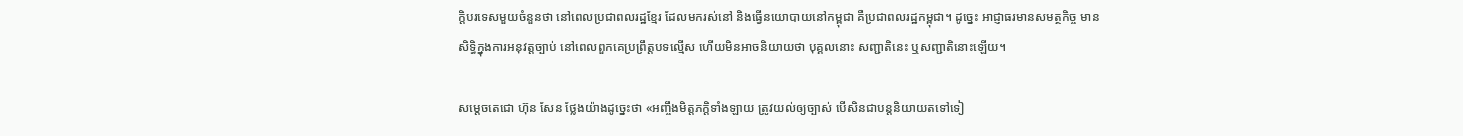ក្ដិបរទេសមួយចំនួនថា នៅពេលប្រជាពលរដ្ឋខ្មែរ ដែលមករស់នៅ និងធ្វើនយោបាយនៅកម្ពុជា គឺប្រជាពលរដ្ឋកម្ពុជា។ ដូច្នេះ អាជ្ញាធរមានសមត្ថកិច្ច មានសិទ្ធិក្នុងការអនុវត្តច្បាប់ នៅពេលពួកគេប្រព្រឹត្តបទល្មើស ហើយមិនអាចនិយាយថា បុគ្គលនោះ សញ្ជាតិនេះ ឬសញ្ជាតិនោះឡើយ។

សម្ដេចតេជោ ហ៊ុន សែន ថ្លែងយ៉ាងដូច្នេះថា «អញ្ចឹងមិត្តភក្ដិទាំងឡាយ ត្រូវយល់ឲ្យច្បាស់ បើសិនជាបន្តនិយាយតទៅទៀ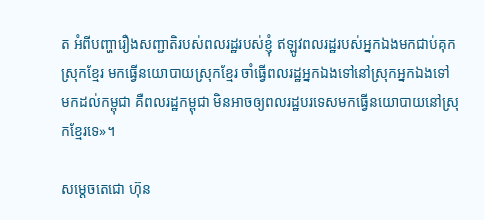ត អំពីបញ្ហារឿងសញ្ជាតិរបស់ពលរដ្ឋរបស់ខ្ញុំ ឥឡូវពលរដ្ឋរបស់អ្នកឯងមកជាប់គុកស្រុកខ្មែរ មកធ្វើនយោបាយស្រុកខ្មែរ ចាំធ្វើពលរដ្ឋអ្នកឯងទៅនៅស្រុកអ្នកឯងទៅ មកដល់កម្ពុជា គឺពលរដ្ឋកម្ពុជា មិនអាចឲ្យពលរដ្ឋបរទេសមកធ្វើនយោបាយនៅស្រុកខ្មែរទេ»។

សម្ដេចតេជោ ហ៊ុន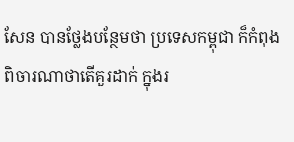សែន បានថ្លែងបន្ថែមថា ប្រទេសកម្ពុជា ក៏កំពុងពិចារណាថាតើគួរដាក់ ក្នុងរ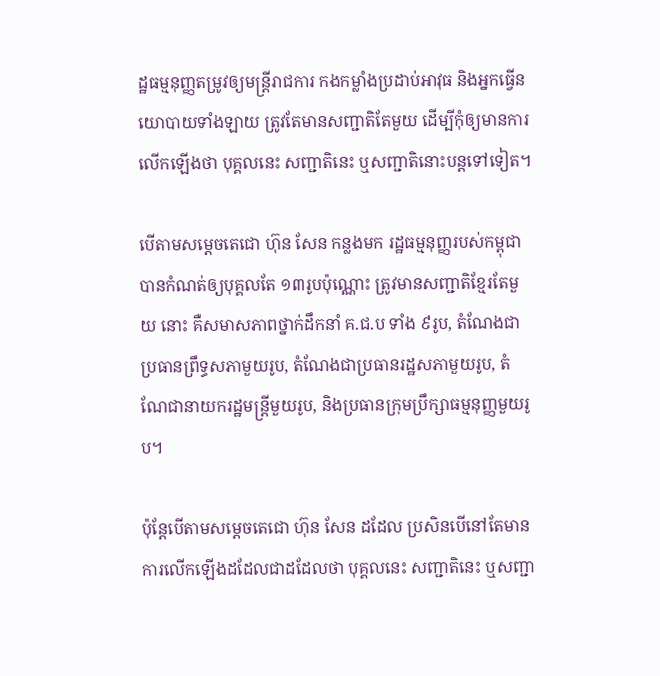ដ្ឋធម្មនុញ្ញតម្រូវឲ្យមន្ត្រីរាជការ កងកម្លាំងប្រដាប់អាវុធ និងអ្នកធ្វើនយោបាយទាំងឡាយ ត្រូវតែមានសញ្ជាតិតែមួយ ដើម្បីកុំឲ្យមានការលើកឡើងថា បុគ្គលនេះ សញ្ជាតិនេះ ឬសញ្ជាតិនោះបន្តទៅទៀត។

បើតាមសម្ដេចតេជោ ហ៊ុន សែន កន្លងមក រដ្ឋធម្មនុញ្ញរបស់កម្ពុជា បានកំណត់ឲ្យបុគ្គលតែ ១៣រូបប៉ុណ្ណោះ ត្រូវមានសញ្ជាតិខ្មែរតែមួយ នោះ គឺសមាសភាពថ្នាក់ដឹកនាំ គ.ជ.ប ទាំង ៩រូប, តំណែងជាប្រធានព្រឹទ្ធសភាមួយរូប, តំណែងជាប្រធានរដ្ឋសភាមួយរូប, តំណែជានាយករដ្ឋមន្ត្រីមួយរូប, និងប្រធានក្រុមប្រឹក្សាធម្មនុញ្ញមួយរូប។

ប៉ុន្តែបើតាមសម្ដេចតេជោ ហ៊ុន សែន ដដែល ប្រសិនបើនៅតែមានការលើកឡើងដដែលជាដដែលថា បុគ្គលនេះ សញ្ជាតិនេះ ឬសញ្ជា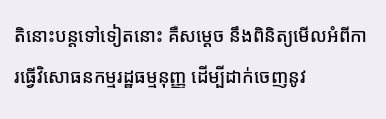តិនោះបន្តទៅទៀតនោះ គឺសម្ដេច នឹងពិនិត្យមើលអំពីការធ្វើវិសោធនកម្មរដ្ឋធម្មនុញ្ញ ដើម្បីដាក់ចេញនូវ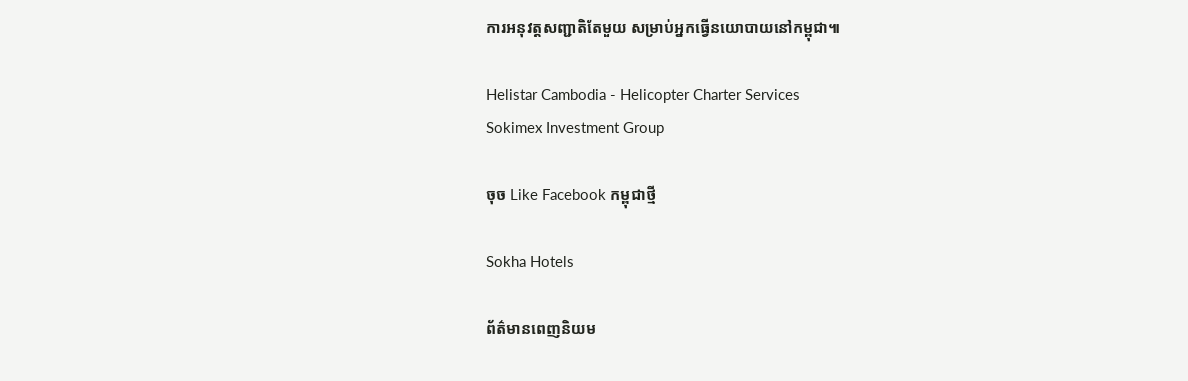ការអនុវត្តសញ្ជាតិតែមួយ សម្រាប់អ្នកធ្វើនយោបាយនៅកម្ពុជា៕

Helistar Cambodia - Helicopter Charter Services
Sokimex Investment Group

ចុច Like Facebook កម្ពុជាថ្មី

Sokha Hotels

ព័ត៌មានពេញនិយម